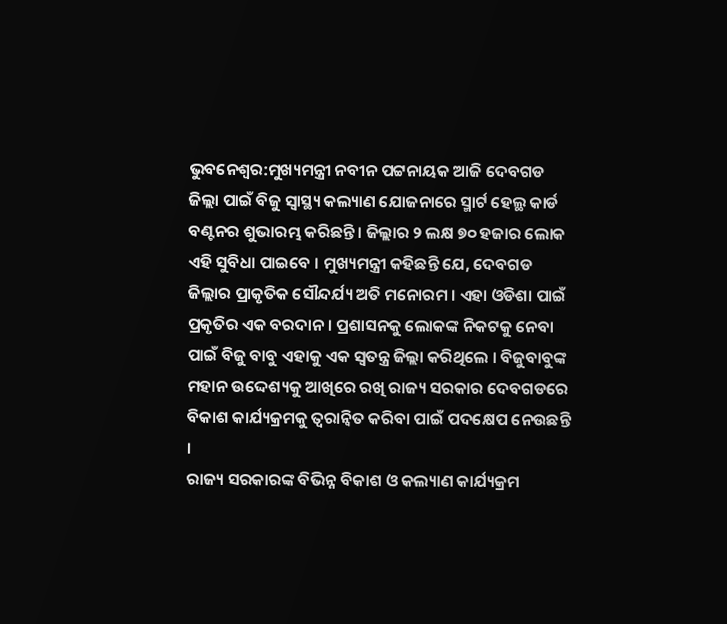ଭୁବନେଶ୍ବର:ମୁଖ୍ୟମନ୍ତ୍ରୀ ନବୀନ ପଟ୍ଟନାୟକ ଆଜି ଦେବଗଡ ଜିଲ୍ଲା ପାଇଁ ବିଜୁ ସ୍ବାସ୍ଥ୍ୟ କଲ୍ୟାଣ ଯୋଜନାରେ ସ୍ମାର୍ଟ ହେଲ୍ଥ କାର୍ଡ ବଣ୍ଟନର ଶୁଭାରମ୍ଭ କରିଛନ୍ତି । ଜିଲ୍ଲାର ୨ ଲକ୍ଷ ୭୦ ହଜାର ଲୋକ ଏହି ସୁବିଧା ପାଇବେ । ମୁଖ୍ୟମନ୍ତ୍ରୀ କହିଛନ୍ତି ଯେ, ଦେବଗଡ ଜିଲ୍ଲାର ପ୍ରାକୃତିକ ସୌନ୍ଦର୍ଯ୍ୟ ଅତି ମନୋରମ । ଏହା ଓଡିଶା ପାଇଁ ପ୍ରକୃତିର ଏକ ବରଦାନ । ପ୍ରଶାସନକୁ ଲୋକଙ୍କ ନିକଟକୁ ନେବା ପାଇଁ ବିଜୁ ବାବୁ ଏହାକୁ ଏକ ସ୍ବତନ୍ତ୍ର ଜିଲ୍ଲା କରିଥିଲେ । ବିଜୁବାବୁଙ୍କ ମହାନ ଉଦ୍ଦେଶ୍ୟକୁ ଆଖିରେ ରଖି ରାଜ୍ୟ ସରକାର ଦେବଗଡରେ ବିକାଶ କାର୍ଯ୍ୟକ୍ରମକୁ ତ୍ବରାନ୍ବିତ କରିବା ପାଇଁ ପଦକ୍ଷେପ ନେଉଛନ୍ତି ।
ରାଜ୍ୟ ସରକାରଙ୍କ ବିଭିନ୍ନ ବିକାଶ ଓ କଲ୍ୟାଣ କାର୍ଯ୍ୟକ୍ରମ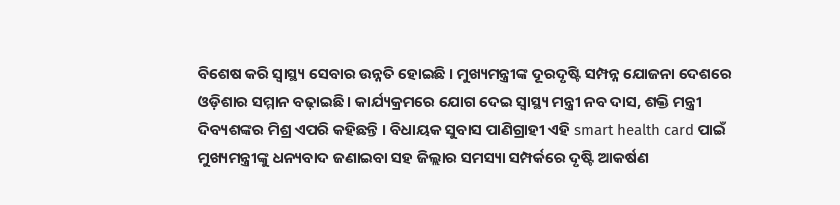ବିଶେଷ କରି ସ୍ବାସ୍ଥ୍ୟ ସେବାର ଉନ୍ନତି ହୋଇଛି । ମୁଖ୍ୟମନ୍ତ୍ରୀଙ୍କ ଦୂରଦୃଷ୍ଟି ସମ୍ପନ୍ନ ଯୋଜନା ଦେଶରେ ଓଡ଼ିଶାର ସମ୍ମାନ ବଢ଼ାଇଛି । କାର୍ଯ୍ୟକ୍ରମରେ ଯୋଗ ଦେଇ ସ୍ବାସ୍ଥ୍ୟ ମନ୍ତ୍ରୀ ନବ ଦାସ, ଶକ୍ତି ମନ୍ତ୍ରୀ ଦିବ୍ୟଶଙ୍କର ମିଶ୍ର ଏପରି କହିଛନ୍ତି । ବିଧାୟକ ସୁବାସ ପାଣିଗ୍ରାହୀ ଏହି smart health card ପାଇଁ ମୁଖ୍ୟମନ୍ତ୍ରୀଙ୍କୁ ଧନ୍ୟବାଦ ଜଣାଇବା ସହ ଜିଲ୍ଲାର ସମସ୍ୟା ସମ୍ପର୍କରେ ଦୃଷ୍ଟି ଆକର୍ଷଣ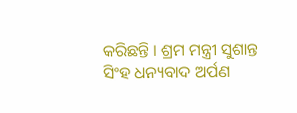କରିଛନ୍ତି । ଶ୍ରମ ମନ୍ତ୍ରୀ ସୁଶାନ୍ତ ସିଂହ ଧନ୍ୟବାଦ ଅର୍ପଣ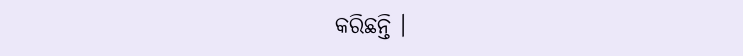କରିଛନ୍ତି ।